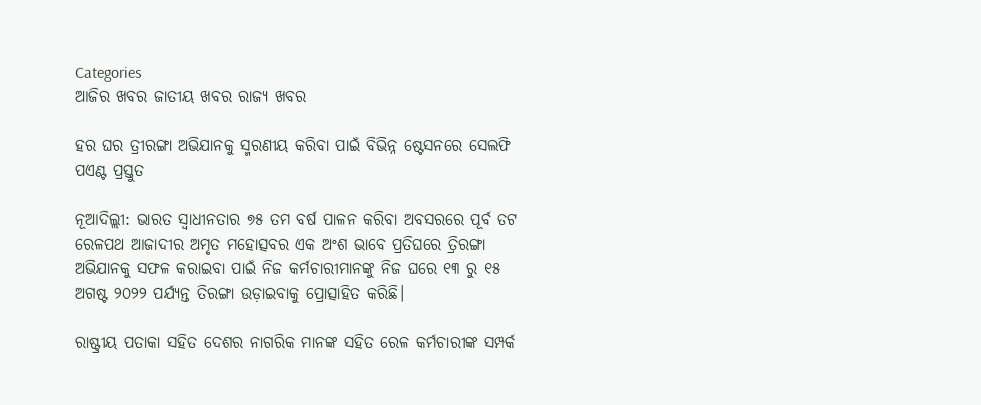Categories
ଆଜିର ଖବର ଜାତୀୟ ଖବର ରାଜ୍ୟ ଖବର

ହର ଘର ତ୍ରୀରଙ୍ଗା ଅଭିଯାନକୁ ସ୍ମରଣୀୟ କରିବା ପାଇଁ ବିଭିନ୍ନ ଷ୍ଟେସନରେ ସେଲଫି ପଏଣ୍ଟ ପ୍ରସ୍ତୁତ

ନୂଆଦିଲ୍ଲୀ: ଭାରତ ସ୍ୱାଧୀନତାର ୭୫ ତମ ବର୍ଷ ପାଳନ କରିବା ଅବସରରେ ପୂର୍ବ ତଟ ରେଳପଥ ଆଜାଦୀର ଅମୃତ ମହୋତ୍ସବର ଏକ ଅଂଶ ଭାବେ ପ୍ରତିଘରେ ତ୍ରିରଙ୍ଗା ଅଭିଯାନକୁ ସଫଳ କରାଇବା ପାଇଁ ନିଜ କର୍ମଚାରୀମାନଙ୍କୁ ନିଜ ଘରେ ୧୩ ରୁ ୧୫ ଅଗଷ୍ଟ ୨୦୨୨ ପର୍ଯ୍ୟନ୍ତ ତିରଙ୍ଗା ଉଡ଼ାଇବାକୁ ପ୍ରୋତ୍ସାହିତ କରିଛି।

ରାଷ୍ଟ୍ରୀୟ ପତାକା ସହିତ ଦେଶର ନାଗରିକ ମାନଙ୍କ ସହିତ ରେଳ କର୍ମଚାରୀଙ୍କ ସମ୍ପର୍କ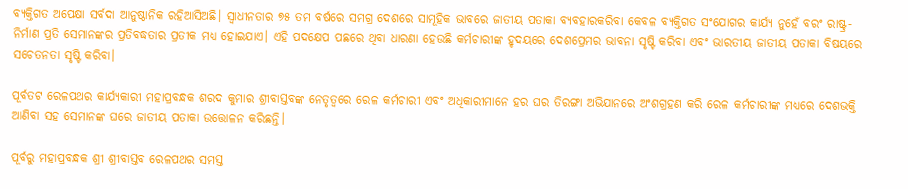ବ୍ୟକ୍ତିଗତ ଅପେକ୍ଷା ସର୍ବଦା ଆନୁଷ୍ଠାନିକ ରହିଆସିଅଛି। ସ୍ୱାଧୀନତାର ୭୫ ତମ ବର୍ଷରେ ସମଗ୍ର ଦେଶରେ ସାମୂହିକ ଭାବରେ ଜାତୀୟ ପତାକା ବ୍ୟବହାରକରିବା କେବଳ ବ୍ୟକ୍ତିଗତ ସଂଯୋଗର କାର୍ଯ୍ୟ ନୁହେଁ ବରଂ ରାଷ୍ଟ୍ର-ନିର୍ମାଣ ପ୍ରତି ସେମାନଙ୍କର ପ୍ରତିବଦ୍ଧତାର ପ୍ରତୀକ ମଧ୍ୟ ହୋଇଯାଏ। ଏହି ପଦକ୍ଷେପ ପଛରେ ଥିବା ଧାରଣା ହେଉଛି କର୍ମଚାରୀଙ୍କ ହୃଦୟରେ ଦେଶପ୍ରେମର ଭାବନା ସୃଷ୍ଟି କରିବା ଏବଂ ଭାରତୀୟ ଜାତୀୟ ପତାକା ବିଷୟରେ ସଚେତନତା ସୃଷ୍ଟି କରିବା।

ପୂର୍ବତଟ ରେଳପଥର କାର୍ଯ୍ୟକାରୀ ମହାପ୍ରବନ୍ଧକ ଶରଦ କୁମାର ଶ୍ରୀବାସ୍ତବଙ୍କ ନେତୃତ୍ୱରେ ରେଳ କର୍ମଚାରୀ ଏବଂ ଅଧିକାରୀମାନେ ହର ଘର ତିରଙ୍ଗା ଅଭିଯାନରେ ଅଂଶଗ୍ରହଣ କରି ରେଳ କର୍ମଚାରୀଙ୍କ ମଧ୍ୟରେ ଦେଶଭକ୍ତି ଆଣିବା ସହ ସେମାନଙ୍କ ଘରେ ଜାତୀୟ ପତାକା ଉତ୍ତୋଳନ କରିଛନ୍ତି।

ପୂର୍ବରୁ ମହାପ୍ରବନ୍ଧକ ଶ୍ରୀ ଶ୍ରୀବାସ୍ତବ ରେଳପଥର ସମସ୍ତ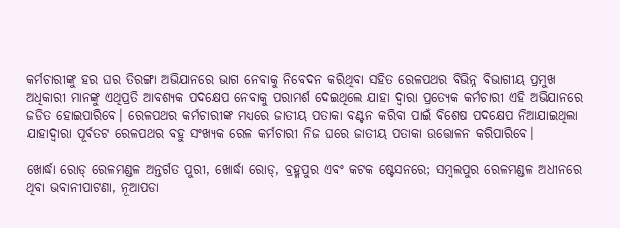କର୍ମଚାରୀଙ୍କୁ ହର ଘର ତିରଙ୍ଗା ଅଭିଯାନରେ ଭାଗ ନେବାକୁ ନିବେଦନ କରିଥିବା ସହିତ ରେଳପଥର ବିଭିନ୍ନ ବିଭାଗୀୟ ପ୍ରମୁଖ ଅଧିକାରୀ ମାନଙ୍କୁ ଏଥିପ୍ରତି ଆବଶ୍ୟକ ପଦକ୍ଷେପ ନେବାକୁ ପରାମର୍ଶ ଦେଇଥିଲେ ଯାହା ଦ୍ୱାରା ପ୍ରତ୍ୟେକ କର୍ମଚାରୀ ଏହି ଅଭିଯାନରେ ଜଡିତ ହୋଇପାରିବେ। ରେଳପଥର କର୍ମଚାରୀଙ୍କ ମଧ୍ୟରେ ଜାତୀୟ ପତାକା ବଣ୍ଟନ କରିବା ପାଇଁ ବିଶେଷ ପଦକ୍ଷେପ ନିଆଯାଇଥିଲା ଯାହାଦ୍ୱାରା ପୂର୍ବତଟ ରେଳପଥର ବହୁ ସଂଖ୍ୟକ ରେଳ କର୍ମଚାରୀ ନିଜ ଘରେ ଜାତୀୟ ପତାକା ଉତ୍ତୋଳନ କରିପାରିବେ।

ଖୋର୍ଦ୍ଧା ରୋଡ୍ ରେଳମଣ୍ଡଳ ଅନ୍ତର୍ଗତ ପୁରୀ, ଖୋର୍ଦ୍ଧା ରୋଡ୍, ବ୍ରହ୍ମପୁର ଏବଂ କଟକ ଷ୍ଟେସନରେ; ସମ୍ବଲପୁର ରେଳମଣ୍ଡଳ ଅଧୀନରେ ଥିବା ଭବାନୀପାଟଣା, ନୂଆପଡା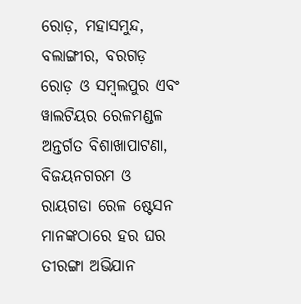ରୋଡ଼, ମହାସମୁନ୍ଦ, ବଲାଙ୍ଗୀର, ବରଗଡ଼ ରୋଡ଼ ଓ ସମ୍ବଲପୁର ଏବଂ ୱାଲଟିୟର ରେଳମଣ୍ଡଳ ଅନ୍ତର୍ଗତ ବିଶାଖାପାଟଣା, ବିଜୟନଗରମ ଓ ରାୟଗଡା ରେଳ ଷ୍ଟେସନ ମାନଙ୍କଠାରେ ହର ଘର ତୀରଙ୍ଗା ଅଭିଯାନ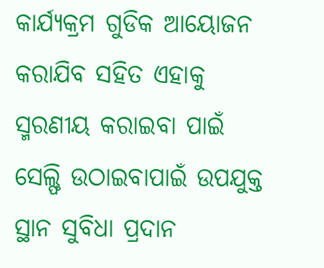କାର୍ଯ୍ୟକ୍ରମ ଗୁଡିକ ଆୟୋଜନ କରାଯିବ ସହିତ ଏହାକୁ ସ୍ମରଣୀୟ କରାଇବା ପାଇଁ ସେଲ୍ଫି ଉଠାଇବାପାଇଁ ଉପଯୁକ୍ତ ସ୍ଥାନ ସୁବିଧା ପ୍ରଦାନ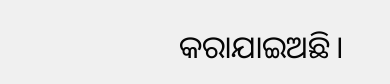କରାଯାଇଅଛି।